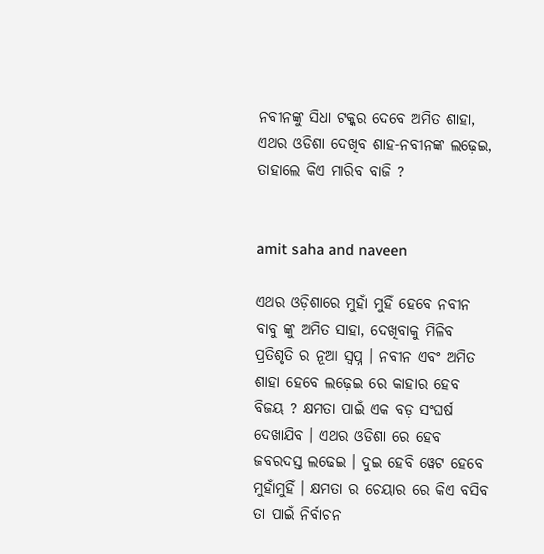ନବୀନଙ୍କୁ ସିଧା ଟକ୍କର ଦେବେ ଅମିତ ଶାହା, ଏଥର ଓଡିଶା ଦେଖିବ ଶାହ-ନବୀନଙ୍କ ଲଢ଼େଇ, ତାହାଲେ କିଏ ମାରିବ ବାଜି ?


amit saha and naveen

ଏଥର ଓଡ଼ିଶାରେ ମୁହାଁ ମୁହିଁ ହେବେ ନବୀନ ବାବୁ ଙ୍କୁ ଅମିତ ସାହା, ଦେଖିବାକୁ ମିଳିବ ପ୍ରତିଶୃତି ର ନୂଆ ସ୍ୱପ୍ନ । ନବୀନ ଏବଂ ଅମିତ ଶାହା ହେବେ ଲଢ଼େଇ ରେ କାହାର ହେବ ବିଜୟ ? କ୍ଷମତା ପାଇଁ ଏକ ବଡ଼ ସଂଘର୍ଷ ଦେଖାଯିବ । ଏଥର ଓଡିଶା ରେ ହେବ ଜବରଦସ୍ତ ଲଢେଇ । ଦୁଇ ହେବି ୱେଟ ହେବେ ମୁହାଁମୁହିଁ । କ୍ଷମତା ର ଚେୟାର ରେ କିଏ ବସିବ ତା ପାଇଁ ନିର୍ବାଚନ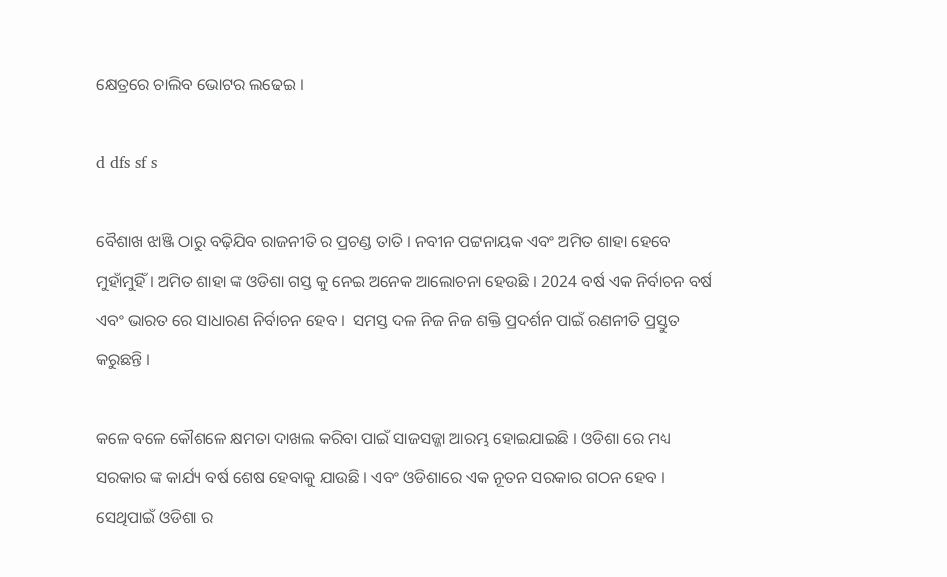କ୍ଷେତ୍ରରେ ଚାଲିବ ଭୋଟର ଲଢେଇ ।

d dfs sf s

ବୈଶାଖ ଝାଞ୍ଜି ଠାରୁ ବଢ଼ିଯିବ ରାଜନୀତି ର ପ୍ରଚଣ୍ଡ ତାତି । ନବୀନ ପଟ୍ଟନାୟକ ଏବଂ ଅମିତ ଶାହା ହେବେ ମୁହାଁମୁହିଁ । ଅମିତ ଶାହା ଙ୍କ ଓଡିଶା ଗସ୍ତ କୁ ନେଇ ଅନେକ ଆଲୋଚନା ହେଉଛି । 2024 ବର୍ଷ ଏକ ନିର୍ବାଚନ ବର୍ଷ ଏବଂ ଭାରତ ରେ ସାଧାରଣ ନିର୍ବାଚନ ହେବ ।  ସମସ୍ତ ଦଳ ନିଜ ନିଜ ଶକ୍ତି ପ୍ରଦର୍ଶନ ପାଇଁ ରଣନୀତି ପ୍ରସ୍ତୁତ କରୁଛନ୍ତି ।

କଳେ ବଳେ କୌଶଳେ କ୍ଷମତା ଦାଖଲ କରିବା ପାଇଁ ସାଜସଜ୍ଜା ଆରମ୍ଭ ହୋଇଯାଇଛି । ଓଡିଶା ରେ ମଧ୍ୟ ସରକାର ଙ୍କ କାର୍ଯ୍ୟ ବର୍ଷ ଶେଷ ହେବାକୁ ଯାଉଛି । ଏବଂ ଓଡିଶାରେ ଏକ ନୂତନ ସରକାର ଗଠନ ହେବ । ସେଥିପାଇଁ ଓଡିଶା ର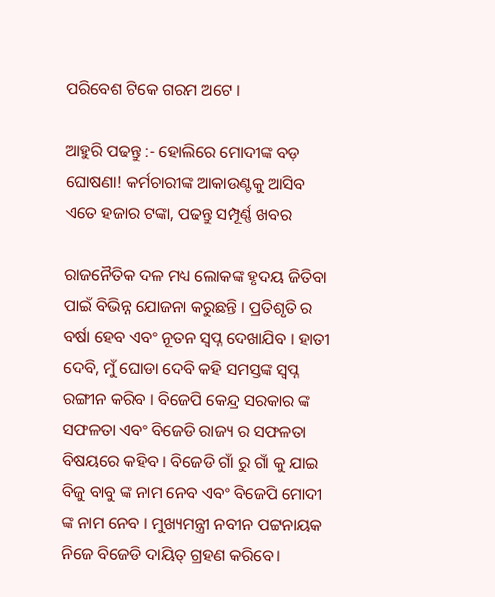ପରିବେଶ ଟିକେ ଗରମ ଅଟେ ।

ଆହୁରି ପଢନ୍ତୁ :- ହୋଲିରେ ମୋଦୀଙ୍କ ବଡ଼ ଘୋଷଣା! କର୍ମଚାରୀଙ୍କ ଆକାଉଣ୍ଟକୁ ଆସିବ ଏତେ ହଜାର ଟଙ୍କା, ପଢନ୍ତୁ ସମ୍ପୂର୍ଣ୍ଣ ଖବର

ରାଜନୈତିକ ଦଳ ମଧ୍ୟ ଲୋକଙ୍କ ହୃଦୟ ଜିତିବା ପାଇଁ ବିଭିନ୍ନ ଯୋଜନା କରୁଛନ୍ତି । ପ୍ରତିଶୃତି ର ବର୍ଷା ହେବ ଏବଂ ନୂତନ ସ୍ୱପ୍ନ ଦେଖାଯିବ । ହାତୀ ଦେବି, ମୁଁ ଘୋଡା ଦେବି କହି ସମସ୍ତଙ୍କ ସ୍ୱପ୍ନ ରଙ୍ଗୀନ କରିବ । ବିଜେପି କେନ୍ଦ୍ର ସରକାର ଙ୍କ ସଫଳତା ଏବଂ ବିଜେଡି ରାଜ୍ୟ ର ସଫଳତା ବିଷୟରେ କହିବ । ବିଜେଡି ଗାଁ ରୁ ଗାଁ କୁ ଯାଇ ବିଜୁ ବାବୁ ଙ୍କ ନାମ ନେବ ଏବଂ ବିଜେପି ମୋଦୀ ଙ୍କ ନାମ ନେବ । ମୁଖ୍ୟମନ୍ତ୍ରୀ ନବୀନ ପଟ୍ଟନାୟକ ନିଜେ ବିଜେଡି ଦାୟିତ୍ ଗ୍ରହଣ କରିବେ।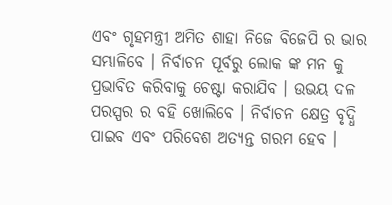ଏବଂ ଗୃହମନ୍ତ୍ରୀ ଅମିତ ଶାହା ନିଜେ ବିଜେପି ର ଭାର ସମ୍ଭାଳିବେ । ନିର୍ବାଚନ ପୂର୍ବରୁ ଲୋକ ଙ୍କ ମନ କୁ ପ୍ରଭାବିତ କରିବାକୁ ଚେଷ୍ଟା କରାଯିବ । ଉଭୟ ଦଳ ପରସ୍ପର ର ବହି ଖୋଲିବେ । ନିର୍ବାଚନ କ୍ଷେତ୍ର ବୃଦ୍ଧି ପାଇବ ଏବଂ ପରିବେଶ ଅତ୍ୟନ୍ତ ଗରମ ହେବ ।